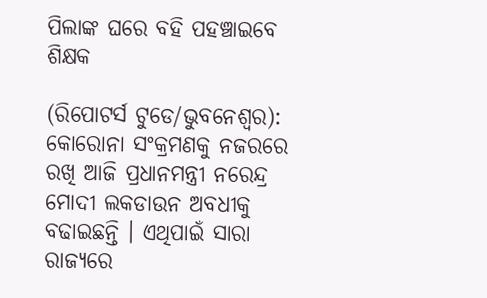ପିଲାଙ୍କ ଘରେ ବହି ପହଞ୍ଚାଇବେ ଶିକ୍ଷକ

(ରିପୋଟର୍ସ ଟୁଡେ/ଭୁବନେଶ୍ୱର): କୋରୋନା ସଂକ୍ରମଣକୁ ନଜରରେ ରଖି ଆଜି ପ୍ରଧାନମନ୍ତ୍ରୀ ନରେନ୍ଦ୍ର ମୋଦୀ ଲକଡାଉନ ଅବଧୀକୁ ବଢାଇଛନ୍ତି । ଏଥିପାଇଁ ସାରା ରାଜ୍ୟରେ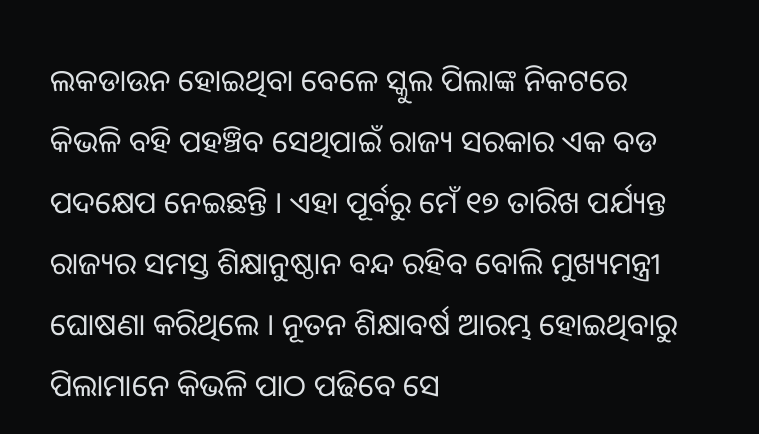ଲକଡାଉନ ହୋଇଥିବା ବେଳେ ସ୍କୁଲ ପିଲାଙ୍କ ନିକଟରେ କିଭଳି ବହି ପହଞ୍ଚିବ ସେଥିପାଇଁ ରାଜ୍ୟ ସରକାର ଏକ ବଡ ପଦକ୍ଷେପ ନେଇଛନ୍ତି । ଏହା ପୂର୍ବରୁ ମେଁ ୧୭ ତାରିଖ ପର୍ଯ୍ୟନ୍ତ ରାଜ୍ୟର ସମସ୍ତ ଶିକ୍ଷାନୁଷ୍ଠାନ ବନ୍ଦ ରହିବ ବୋଲି ମୁଖ୍ୟମନ୍ତ୍ରୀ ଘୋଷଣା କରିଥିଲେ । ନୂତନ ଶିକ୍ଷାବର୍ଷ ଆରମ୍ଭ ହୋଇଥିବାରୁ ପିଲାମାନେ କିଭଳି ପାଠ ପଢିବେ ସେ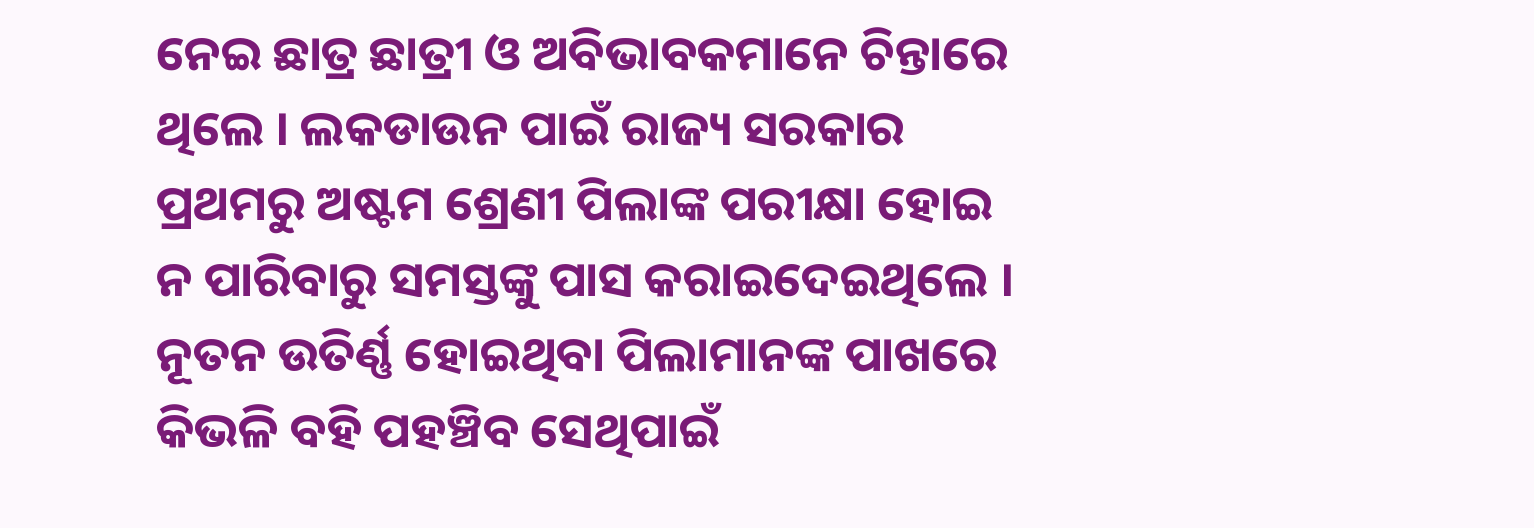ନେଇ ଛାତ୍ର ଛାତ୍ରୀ ଓ ଅବିଭାବକମାନେ ଚିନ୍ତାରେ ଥିଲେ । ଲକଡାଉନ ପାଇଁ ରାଜ୍ୟ ସରକାର ପ୍ରଥମରୁ ଅଷ୍ଟମ ଶ୍ରେଣୀ ପିଲାଙ୍କ ପରୀକ୍ଷା ହୋଇ ନ ପାରିବାରୁ ସମସ୍ତଙ୍କୁ ପାସ କରାଇଦେଇଥିଲେ । ନୂତନ ଉତିର୍ଣ୍ଣ ହୋଇଥିବା ପିଲାମାନଙ୍କ ପାଖରେ କିଭଳି ବହି ପହଞ୍ଚିବ ସେଥିପାଇଁ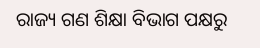ରାଜ୍ୟ ଗଣ ଶିକ୍ଷା ବିଭାଗ ପକ୍ଷରୁ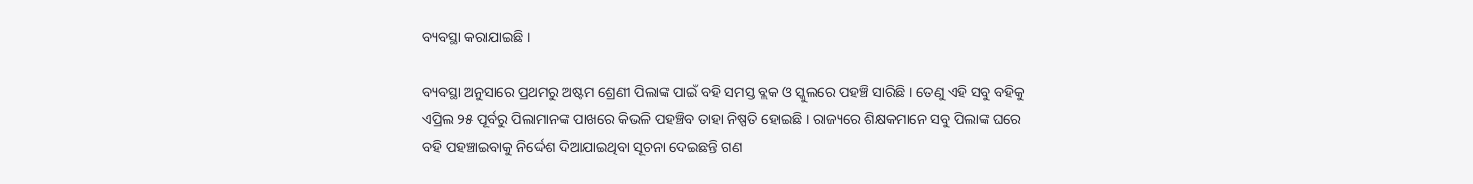ବ୍ୟବସ୍ଥା କରାଯାଇଛି ।

ବ୍ୟବସ୍ଥା ଅନୁସାରେ ପ୍ରଥମରୁ ଅଷ୍ଟମ ଶ୍ରେଣୀ ପିଲାଙ୍କ ପାଇଁ ବହି ସମସ୍ତ ବ୍ଲକ ଓ ସ୍କୁଲରେ ପହଞ୍ଚି ସାରିଛି । ତେଣୁ ଏହି ସବୁ ବହିକୁ ଏପ୍ରିଲ ୨୫ ପୂର୍ବରୁ ପିଲାମାନଙ୍କ ପାଖରେ କିଭଳି ପହଞ୍ଚିବ ତାହା ନିଷ୍ପତି ହୋଇଛି । ରାଜ୍ୟରେ ଶିକ୍ଷକମାନେ ସବୁ ପିଲାଙ୍କ ଘରେ ବହି ପହଞ୍ଚାଇବାକୁ ନିର୍ଦ୍ଦେଶ ଦିଆଯାଇଥିବା ସୂଚନା ଦେଇଛନ୍ତି ଗଣ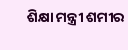ଶିକ୍ଷା ମନ୍ତ୍ରୀ ଶମୀର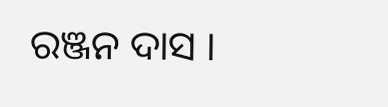ରଞ୍ଜନ ଦାସ ।